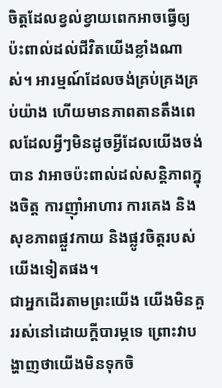ចិត្តដែលខ្វល់ខ្វាយពេកអាចធ្វើឲ្យប៉ះពាល់ដល់ជីវិតយើងខ្លាំងណាស់។ អារម្មណ៍ដែលចង់គ្រប់គ្រងគ្រប់យ៉ាង ហើយមានភាពតានតឹងពេលដែលអ្វីៗមិនដូចអ្វីដែលយើងចង់បាន វាអាចប៉ះពាល់ដល់សន្តិភាពក្នុងចិត្ត ការញ៉ាំអាហារ ការគេង និងសុខភាពផ្លួវកាយ និងផ្លូវចិត្តរបស់យើងទៀតផង។
ជាអ្នកដើរតាមព្រះយើង យើងមិនគួររស់នៅដោយក្តីបារម្ភទេ ព្រោះវាបង្ហាញថាយើងមិនទុកចិ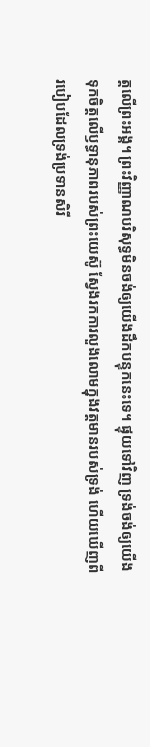ត្តលើព្រះអង្គ។ ព្រះវិញ្ញាណបរិសុទ្ធមិនចង់ឲ្យយើងដឹកបន្ទុកនេះទេ។ ផ្ទុយទៅវិញ ទ្រង់ចង់ឲ្យយើងទុកចិត្តលើឫទ្ធានុភាពរបស់ព្រះយេស៊ូ ស្វែងរកការលួងលោមក្នុងវត្តមានរបស់ទ្រង់ ហើយឃើញពីរបៀបដែលទ្រង់ប្រទានសិរី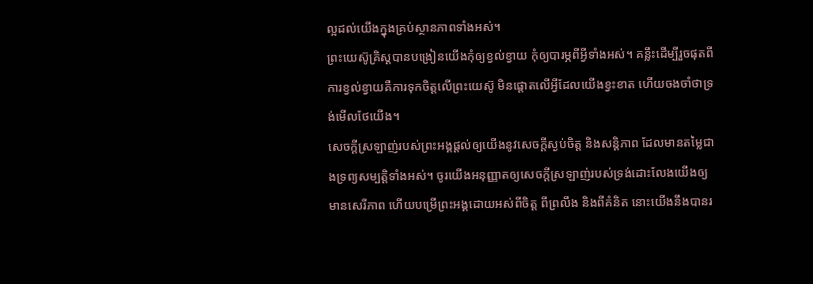ល្អដល់យើងក្នុងគ្រប់ស្ថានភាពទាំងអស់។
ព្រះយេស៊ូគ្រិស្ដបានបង្រៀនយើងកុំឲ្យខ្វល់ខ្វាយ កុំឲ្យបារម្ភពីអ្វីទាំងអស់។ គន្លឹះដើម្បីរួចផុតពីការខ្វល់ខ្វាយគឺការទុកចិត្តលើព្រះយេស៊ូ មិនផ្តោតលើអ្វីដែលយើងខ្វះខាត ហើយចងចាំថាទ្រង់មើលថែយើង។
សេចក្តីស្រឡាញ់របស់ព្រះអង្គផ្តល់ឲ្យយើងនូវសេចក្តីស្ងប់ចិត្ត និងសន្តិភាព ដែលមានតម្លៃជាងទ្រព្យសម្បត្តិទាំងអស់។ ចូរយើងអនុញ្ញាតឲ្យសេចក្តីស្រឡាញ់របស់ទ្រង់ដោះលែងយើងឲ្យមានសេរីភាព ហើយបម្រើព្រះអង្គដោយអស់ពីចិត្ត ពីព្រលឹង និងពីគំនិត នោះយើងនឹងបានរ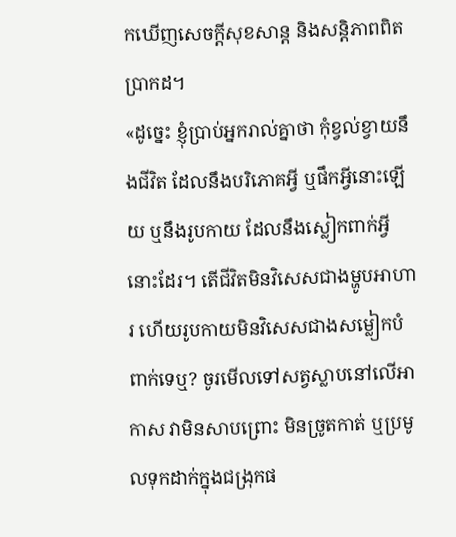កឃើញសេចក្តីសុខសាន្ត និងសន្តិភាពពិតប្រាកដ។
«ដូច្នេះ ខ្ញុំប្រាប់អ្នករាល់គ្នាថា កុំខ្វល់ខ្វាយនឹងជីវិត ដែលនឹងបរិភោគអ្វី ឬផឹកអ្វីនោះឡើយ ឬនឹងរូបកាយ ដែលនឹងស្លៀកពាក់អ្វីនោះដែរ។ តើជីវិតមិនវិសេសជាងម្ហូបអាហារ ហើយរូបកាយមិនវិសេសជាងសម្លៀកបំពាក់ទេឬ? ចូរមើលទៅសត្វស្លាបនៅលើអាកាស វាមិនសាបព្រោះ មិនច្រូតកាត់ ឬប្រមូលទុកដាក់ក្នុងជង្រុកផ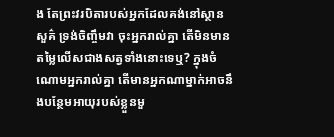ង តែព្រះវរបិតារបស់អ្នកដែលគង់នៅស្ថានសួគ៌ ទ្រង់ចិញ្ចឹមវា ចុះអ្នករាល់គ្នា តើមិនមានតម្លៃលើសជាងសត្វទាំងនោះទេឬ? ក្នុងចំណោមអ្នករាល់គ្នា តើមានអ្នកណាម្នាក់អាចនឹងបន្ថែមអាយុរបស់ខ្លួនមួ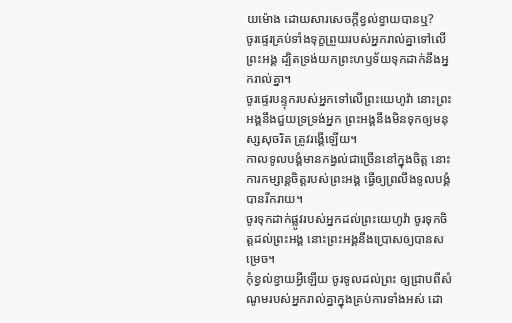យម៉ោង ដោយសារសេចក្តីខ្វល់ខ្វាយបានឬ?
ចូរផ្ទេរគ្រប់ទាំងទុក្ខព្រួយរបស់អ្នករាល់គ្នាទៅលើព្រះអង្គ ដ្បិតទ្រង់យកព្រះហឫទ័យទុកដាក់នឹងអ្នករាល់គ្នា។
ចូរផ្ទេរបន្ទុករបស់អ្នកទៅលើព្រះយេហូវ៉ា នោះព្រះអង្គនឹងជួយទ្រទ្រង់អ្នក ព្រះអង្គនឹងមិនទុកឲ្យមនុស្សសុចរិត ត្រូវរង្គើឡើយ។
កាលទូលបង្គំមានកង្វល់ជាច្រើននៅក្នុងចិត្ត នោះការកម្សាន្តចិត្តរបស់ព្រះអង្គ ធ្វើឲ្យព្រលឹងទូលបង្គំបានរីករាយ។
ចូរទុកដាក់ផ្លូវរបស់អ្នកដល់ព្រះយេហូវ៉ា ចូរទុកចិត្តដល់ព្រះអង្គ នោះព្រះអង្គនឹងប្រោសឲ្យបានសម្រេច។
កុំខ្វល់ខ្វាយអ្វីឡើយ ចូរទូលដល់ព្រះ ឲ្យជ្រាបពីសំណូមរបស់អ្នករាល់គ្នាក្នុងគ្រប់ការទាំងអស់ ដោ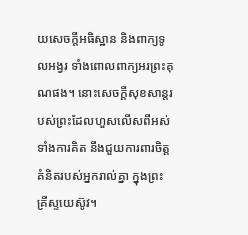យសេចក្ដីអធិស្ឋាន និងពាក្យទូលអង្វរ ទាំងពោលពាក្យអរព្រះគុណផង។ នោះសេចក្ដីសុខសាន្តរបស់ព្រះដែលហួសលើសពីអស់ទាំងការគិត នឹងជួយការពារចិត្តគំនិតរបស់អ្នករាល់គ្នា ក្នុងព្រះគ្រីស្ទយេស៊ូវ។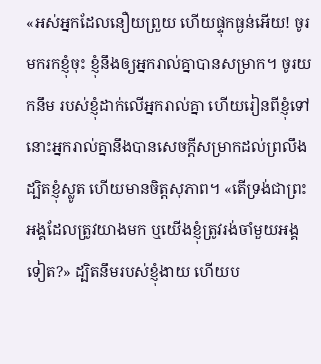«អស់អ្នកដែលនឿយព្រួយ ហើយផ្ទុកធ្ងន់អើយ! ចូរមករកខ្ញុំចុះ ខ្ញុំនឹងឲ្យអ្នករាល់គ្នាបានសម្រាក។ ចូរយកនឹម របស់ខ្ញុំដាក់លើអ្នករាល់គ្នា ហើយរៀនពីខ្ញុំទៅ នោះអ្នករាល់គ្នានឹងបានសេចក្តីសម្រាកដល់ព្រលឹង ដ្បិតខ្ញុំស្លូត ហើយមានចិត្តសុភាព។ «តើទ្រង់ជាព្រះអង្គដែលត្រូវយាងមក ឬយើងខ្ញុំត្រូវរង់ចាំមួយអង្គទៀត?» ដ្បិតនឹមរបស់ខ្ញុំងាយ ហើយប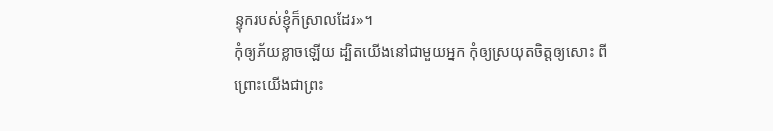ន្ទុករបស់ខ្ញុំក៏ស្រាលដែរ»។
កុំឲ្យភ័យខ្លាចឡើយ ដ្បិតយើងនៅជាមួយអ្នក កុំឲ្យស្រយុតចិត្តឲ្យសោះ ពីព្រោះយើងជាព្រះ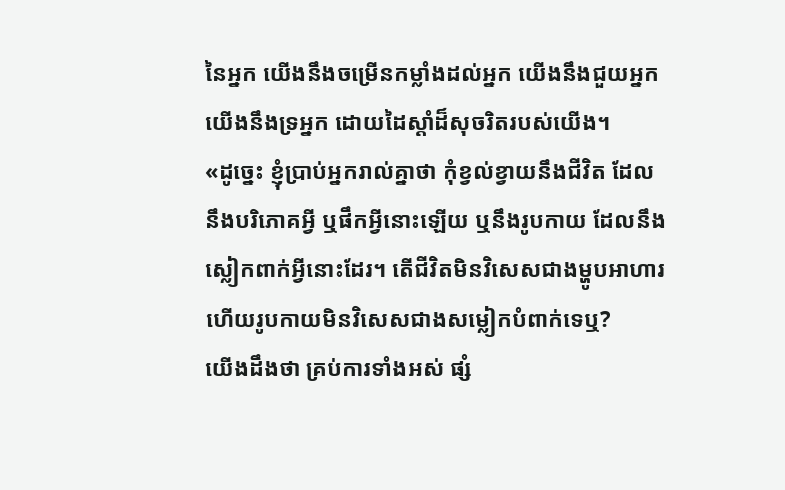នៃអ្នក យើងនឹងចម្រើនកម្លាំងដល់អ្នក យើងនឹងជួយអ្នក យើងនឹងទ្រអ្នក ដោយដៃស្តាំដ៏សុចរិតរបស់យើង។
«ដូច្នេះ ខ្ញុំប្រាប់អ្នករាល់គ្នាថា កុំខ្វល់ខ្វាយនឹងជីវិត ដែលនឹងបរិភោគអ្វី ឬផឹកអ្វីនោះឡើយ ឬនឹងរូបកាយ ដែលនឹងស្លៀកពាក់អ្វីនោះដែរ។ តើជីវិតមិនវិសេសជាងម្ហូបអាហារ ហើយរូបកាយមិនវិសេសជាងសម្លៀកបំពាក់ទេឬ?
យើងដឹងថា គ្រប់ការទាំងអស់ ផ្សំ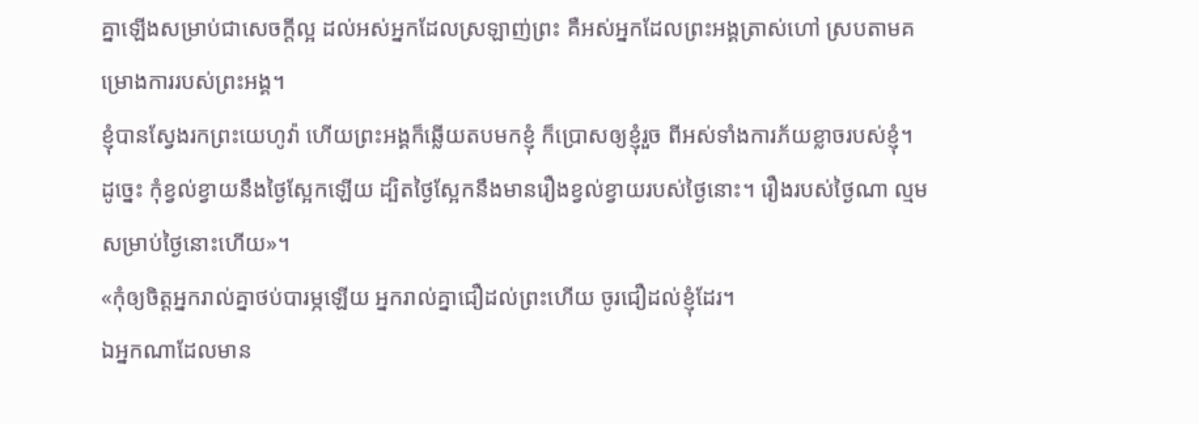គ្នាឡើងសម្រាប់ជាសេចក្តីល្អ ដល់អស់អ្នកដែលស្រឡាញ់ព្រះ គឺអស់អ្នកដែលព្រះអង្គត្រាស់ហៅ ស្របតាមគម្រោងការរបស់ព្រះអង្គ។
ខ្ញុំបានស្វែងរកព្រះយេហូវ៉ា ហើយព្រះអង្គក៏ឆ្លើយតបមកខ្ញុំ ក៏ប្រោសឲ្យខ្ញុំរួច ពីអស់ទាំងការភ័យខ្លាចរបស់ខ្ញុំ។
ដូច្នេះ កុំខ្វល់ខ្វាយនឹងថ្ងៃស្អែកឡើយ ដ្បិតថ្ងៃស្អែកនឹងមានរឿងខ្វល់ខ្វាយរបស់ថ្ងៃនោះ។ រឿងរបស់ថ្ងៃណា ល្មមសម្រាប់ថ្ងៃនោះហើយ»។
«កុំឲ្យចិត្តអ្នករាល់គ្នាថប់បារម្ភឡើយ អ្នករាល់គ្នាជឿដល់ព្រះហើយ ចូរជឿដល់ខ្ញុំដែរ។
ឯអ្នកណាដែលមាន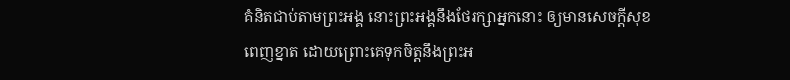គំនិតជាប់តាមព្រះអង្គ នោះព្រះអង្គនឹងថែរក្សាអ្នកនោះ ឲ្យមានសេចក្ដីសុខពេញខ្នាត ដោយព្រោះគេទុកចិត្តនឹងព្រះអ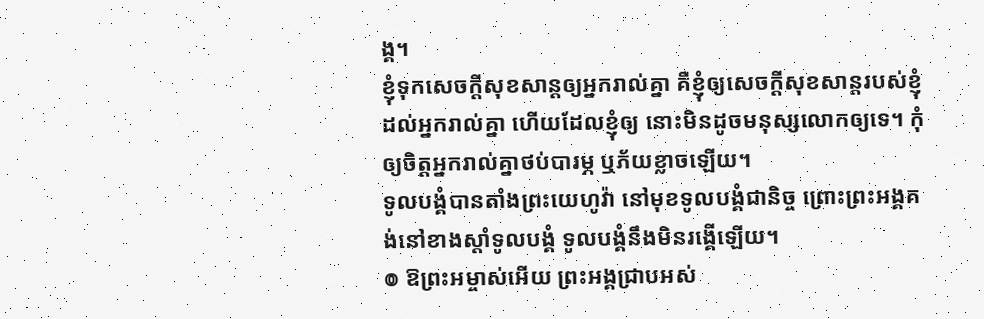ង្គ។
ខ្ញុំទុកសេចក្តីសុខសាន្តឲ្យអ្នករាល់គ្នា គឺខ្ញុំឲ្យសេចក្តីសុខសាន្តរបស់ខ្ញុំដល់អ្នករាល់គ្នា ហើយដែលខ្ញុំឲ្យ នោះមិនដូចមនុស្សលោកឲ្យទេ។ កុំឲ្យចិត្តអ្នករាល់គ្នាថប់បារម្ភ ឬភ័យខ្លាចឡើយ។
ទូលបង្គំបានតាំងព្រះយេហូវ៉ា នៅមុខទូលបង្គំជានិច្ច ព្រោះព្រះអង្គគង់នៅខាងស្តាំទូលបង្គំ ទូលបង្គំនឹងមិនរង្គើឡើយ។
៙ ឱព្រះអម្ចាស់អើយ ព្រះអង្គជ្រាបអស់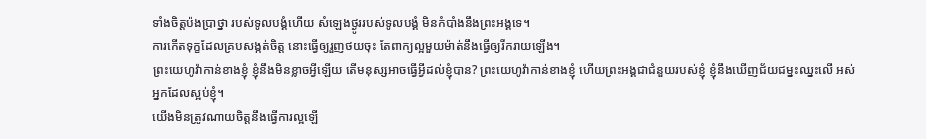ទាំងចិត្តប៉ងប្រាថ្នា របស់ទូលបង្គំហើយ សំឡេងថ្ងូររបស់ទូលបង្គំ មិនកំបាំងនឹងព្រះអង្គទេ។
ការកើតទុក្ខដែលគ្របសង្កត់ចិត្ត នោះធ្វើឲ្យរួញថយចុះ តែពាក្យល្អមួយម៉ាត់នឹងធ្វើឲ្យរីករាយឡើង។
ព្រះយេហូវ៉ាកាន់ខាងខ្ញុំ ខ្ញុំនឹងមិនខ្លាចអ្វីឡើយ តើមនុស្សអាចធ្វើអ្វីដល់ខ្ញុំបាន? ព្រះយេហូវ៉ាកាន់ខាងខ្ញុំ ហើយព្រះអង្គជាជំនួយរបស់ខ្ញុំ ខ្ញុំនឹងឃើញជ័យជម្នះឈ្នះលើ អស់អ្នកដែលស្អប់ខ្ញុំ។
យើងមិនត្រូវណាយចិត្តនឹងធ្វើការល្អឡើ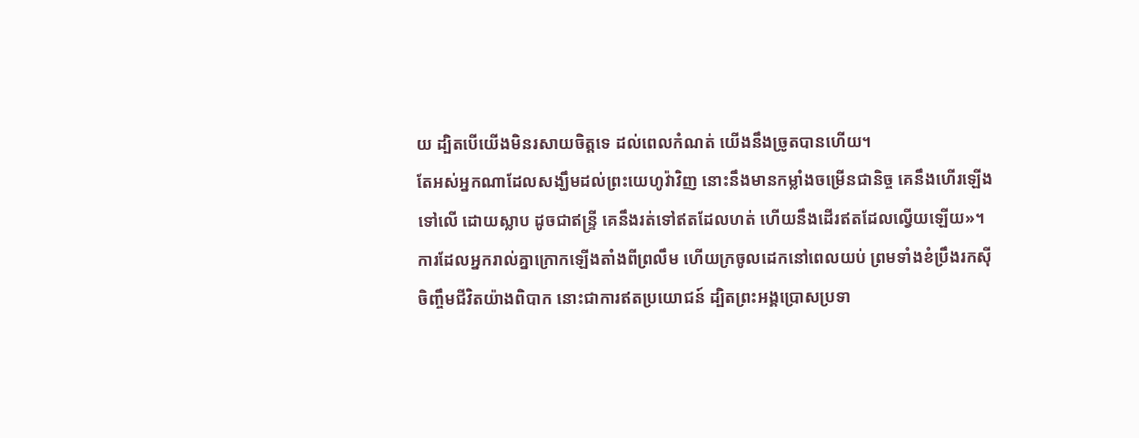យ ដ្បិតបើយើងមិនរសាយចិត្តទេ ដល់ពេលកំណត់ យើងនឹងច្រូតបានហើយ។
តែអស់អ្នកណាដែលសង្ឃឹមដល់ព្រះយេហូវ៉ាវិញ នោះនឹងមានកម្លាំងចម្រើនជានិច្ច គេនឹងហើរឡើងទៅលើ ដោយស្លាប ដូចជាឥន្ទ្រី គេនឹងរត់ទៅឥតដែលហត់ ហើយនឹងដើរឥតដែលល្វើយឡើយ»។
ការដែលអ្នករាល់គ្នាក្រោកឡើងតាំងពីព្រលឹម ហើយក្រចូលដេកនៅពេលយប់ ព្រមទាំងខំប្រឹងរកស៊ីចិញ្ចឹមជីវិតយ៉ាងពិបាក នោះជាការឥតប្រយោជន៍ ដ្បិតព្រះអង្គប្រោសប្រទា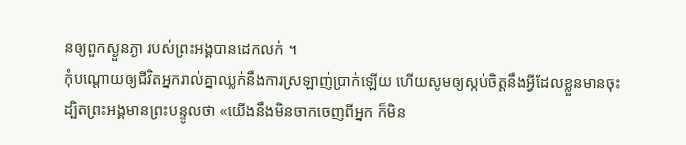នឲ្យពួកស្ងួនភ្ងា របស់ព្រះអង្គបានដេកលក់ ។
កុំបណ្ដោយឲ្យជីវិតអ្នករាល់គ្នាឈ្លក់នឹងការស្រឡាញ់ប្រាក់ឡើយ ហើយសូមឲ្យស្កប់ចិត្តនឹងអ្វីដែលខ្លួនមានចុះ ដ្បិតព្រះអង្គមានព្រះបន្ទូលថា «យើងនឹងមិនចាកចេញពីអ្នក ក៏មិន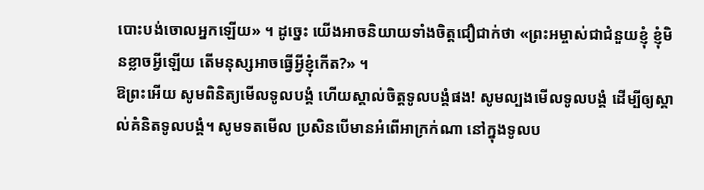បោះបង់ចោលអ្នកឡើយ» ។ ដូច្នេះ យើងអាចនិយាយទាំងចិត្តជឿជាក់ថា «ព្រះអម្ចាស់ជាជំនួយខ្ញុំ ខ្ញុំមិនខ្លាចអ្វីឡើយ តើមនុស្សអាចធ្វើអ្វីខ្ញុំកើត?» ។
ឱព្រះអើយ សូមពិនិត្យមើលទូលបង្គំ ហើយស្គាល់ចិត្តទូលបង្គំផង! សូមល្បងមើលទូលបង្គំ ដើម្បីឲ្យស្គាល់គំនិតទូលបង្គំ។ សូមទតមើល ប្រសិនបើមានអំពើអាក្រក់ណា នៅក្នុងទូលប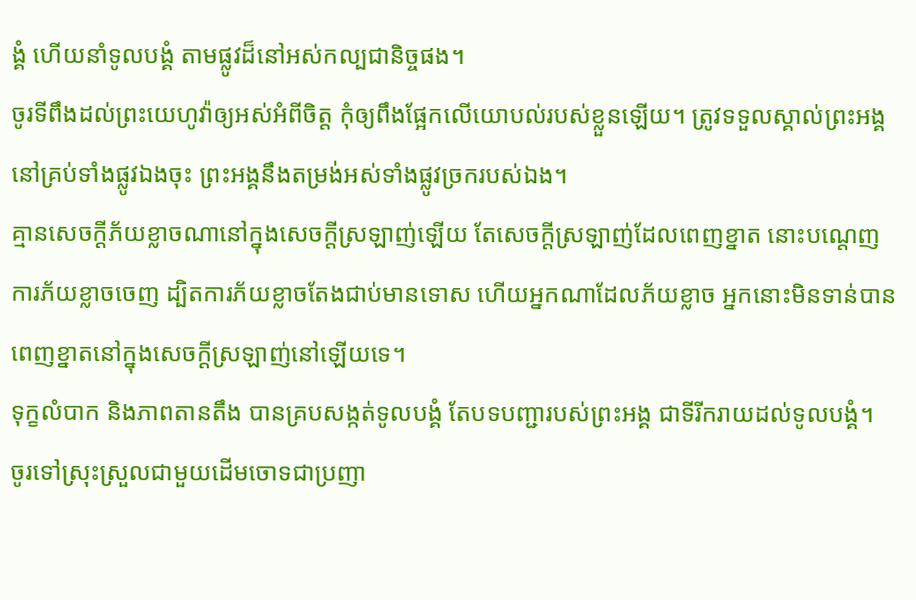ង្គំ ហើយនាំទូលបង្គំ តាមផ្លូវដ៏នៅអស់កល្បជានិច្ចផង។
ចូរទីពឹងដល់ព្រះយេហូវ៉ាឲ្យអស់អំពីចិត្ត កុំឲ្យពឹងផ្អែកលើយោបល់របស់ខ្លួនឡើយ។ ត្រូវទទួលស្គាល់ព្រះអង្គនៅគ្រប់ទាំងផ្លូវឯងចុះ ព្រះអង្គនឹងតម្រង់អស់ទាំងផ្លូវច្រករបស់ឯង។
គ្មានសេចក្ដីភ័យខ្លាចណានៅក្នុងសេចក្ដីស្រឡាញ់ឡើយ តែសេចក្ដីស្រឡាញ់ដែលពេញខ្នាត នោះបណ្តេញការភ័យខ្លាចចេញ ដ្បិតការភ័យខ្លាចតែងជាប់មានទោស ហើយអ្នកណាដែលភ័យខ្លាច អ្នកនោះមិនទាន់បានពេញខ្នាតនៅក្នុងសេចក្ដីស្រឡាញ់នៅឡើយទេ។
ទុក្ខលំបាក និងភាពតានតឹង បានគ្របសង្កត់ទូលបង្គំ តែបទបញ្ជារបស់ព្រះអង្គ ជាទីរីករាយដល់ទូលបង្គំ។
ចូរទៅស្រុះស្រួលជាមួយដើមចោទជាប្រញា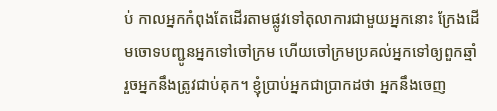ប់ កាលអ្នកកំពុងតែដើរតាមផ្លូវទៅតុលាការជាមួយអ្នកនោះ ក្រែងដើមចោទបញ្ជូនអ្នកទៅចៅក្រម ហើយចៅក្រមប្រគល់អ្នកទៅឲ្យពួកឆ្មាំ រួចអ្នកនឹងត្រូវជាប់គុក។ ខ្ញុំប្រាប់អ្នកជាប្រាកដថា អ្នកនឹងចេញ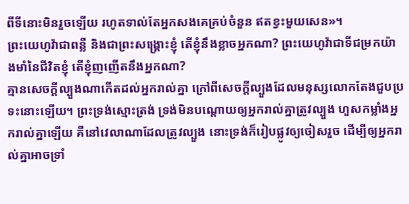ពីទីនោះមិនរួចឡើយ រហូតទាល់តែអ្នកសងគេគ្រប់ចំនួន ឥតខ្វះមួយសេន»។
ព្រះយេហូវ៉ាជាពន្លឺ និងជាព្រះសង្គ្រោះខ្ញុំ តើខ្ញុំនឹងខ្លាចអ្នកណា? ព្រះយេហូវ៉ាជាទីជម្រកយ៉ាងមាំនៃជីវិតខ្ញុំ តើខ្ញុំញញើតនឹងអ្នកណា?
គ្មានសេចក្តីល្បួងណាកើតដល់អ្នករាល់គ្នា ក្រៅពីសេចក្តីល្បួងដែលមនុស្សលោកតែងជួបប្រទះនោះឡើយ។ ព្រះទ្រង់ស្មោះត្រង់ ទ្រង់មិនបណ្ដោយឲ្យអ្នករាល់គ្នាត្រូវល្បួង ហួសកម្លាំងអ្នករាល់គ្នាឡើយ គឺនៅវេលាណាដែលត្រូវល្បួង នោះទ្រង់ក៏រៀបផ្លូវឲ្យចៀសរួច ដើម្បីឲ្យអ្នករាល់គ្នាអាចទ្រាំ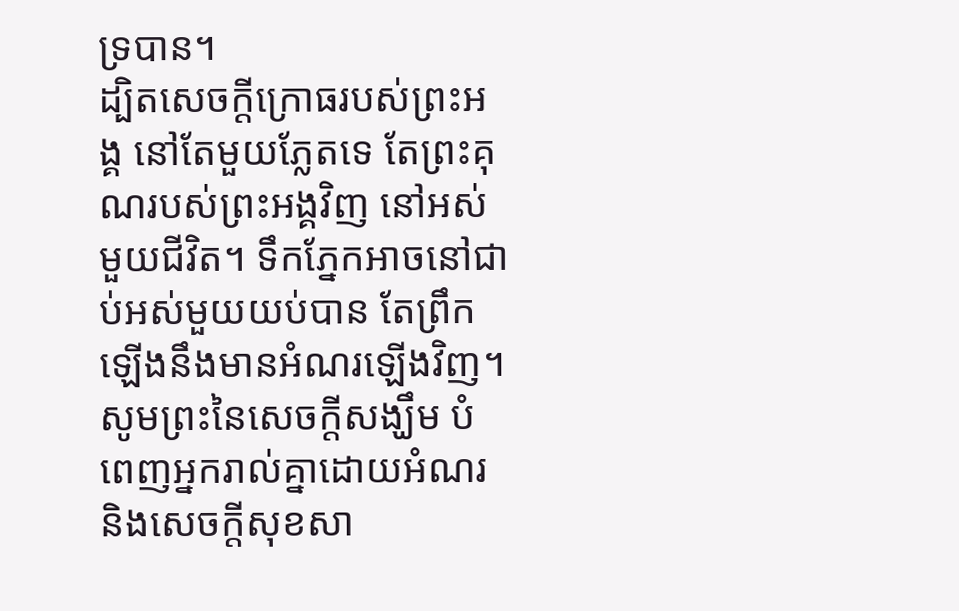ទ្របាន។
ដ្បិតសេចក្ដីក្រោធរបស់ព្រះអង្គ នៅតែមួយភ្លែតទេ តែព្រះគុណរបស់ព្រះអង្គវិញ នៅអស់មួយជីវិត។ ទឹកភ្នែកអាចនៅជាប់អស់មួយយប់បាន តែព្រឹកឡើងនឹងមានអំណរឡើងវិញ។
សូមព្រះនៃសេចក្តីសង្ឃឹម បំពេញអ្នករាល់គ្នាដោយអំណរ និងសេចក្តីសុខសា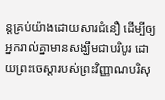ន្តគ្រប់យ៉ាងដោយសារជំនឿ ដើម្បីឲ្យអ្នករាល់គ្នាមានសង្ឃឹមជាបរិបូរ ដោយព្រះចេស្តារបស់ព្រះវិញ្ញាណបរិសុ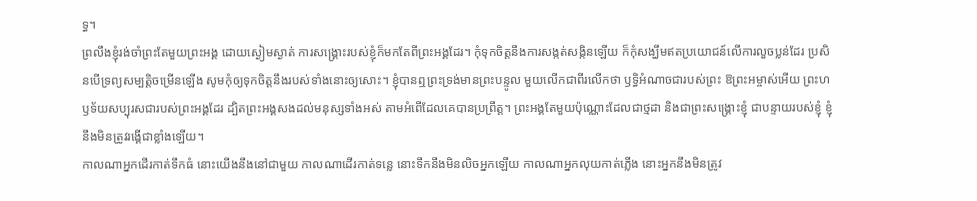ទ្ធ។
ព្រលឹងខ្ញុំរង់ចាំព្រះតែមួយព្រះអង្គ ដោយស្ងៀមស្ងាត់ ការសង្គ្រោះរបស់ខ្ញុំក៏មកតែពីព្រះអង្គដែរ។ កុំទុកចិត្តនឹងការសង្កត់សង្កិនឡើយ ក៏កុំសង្ឃឹមឥតប្រយោជន៍លើការលួចប្លន់ដែរ ប្រសិនបើទ្រព្យសម្បត្តិចម្រើនឡើង សូមកុំឲ្យទុកចិត្តនឹងរបស់ទាំងនោះឲ្យសោះ។ ខ្ញុំបានឮព្រះទ្រង់មានព្រះបន្ទូល មួយលើកជាពីរលើកថា ឫទ្ធិអំណាចជារបស់ព្រះ ឱព្រះអម្ចាស់អើយ ព្រះហឫទ័យសប្បុរសជារបស់ព្រះអង្គដែរ ដ្បិតព្រះអង្គសងដល់មនុស្សទាំងអស់ តាមអំពើដែលគេបានប្រព្រឹត្ត។ ព្រះអង្គតែមួយប៉ុណ្ណោះដែលជាថ្មដា និងជាព្រះសង្គ្រោះខ្ញុំ ជាបន្ទាយរបស់ខ្ញុំ ខ្ញុំនឹងមិនត្រូវរង្គើជាខ្លាំងឡើយ។
កាលណាអ្នកដើរកាត់ទឹកធំ នោះយើងនឹងនៅជាមួយ កាលណាដើរកាត់ទន្លេ នោះទឹកនឹងមិនលិចអ្នកឡើយ កាលណាអ្នកលុយកាត់ភ្លើង នោះអ្នកនឹងមិនត្រូវ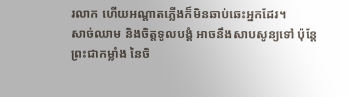រលាក ហើយអណ្ដាតភ្លើងក៏មិនឆាប់ឆេះអ្នកដែរ។
សាច់ឈាម និងចិត្តទូលបង្គំ អាចនឹងសាបសូន្យទៅ ប៉ុន្តែ ព្រះជាកម្លាំង នៃចិ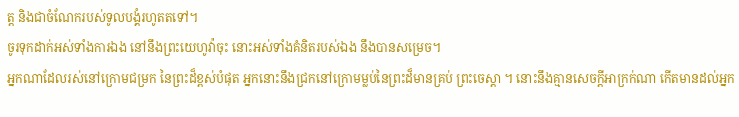ត្ត និងជាចំណែករបស់ទូលបង្គំរហូតតទៅ។
ចូរទុកដាក់អស់ទាំងការឯង នៅនឹងព្រះយេហូវ៉ាចុះ នោះអស់ទាំងគំនិតរបស់ឯង នឹងបានសម្រេច។
អ្នកណាដែលរស់នៅក្រោមជម្រក នៃព្រះដ៏ខ្ពស់បំផុត អ្នកនោះនឹងជ្រកនៅក្រោមម្លប់នៃព្រះដ៏មានគ្រប់ ព្រះចេស្តា ។ នោះនឹងគ្មានសេចក្ដីអាក្រក់ណា កើតមានដល់អ្នក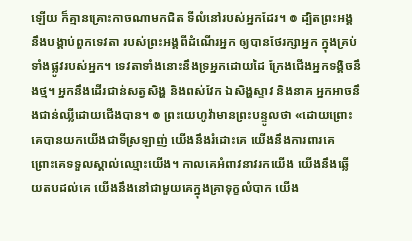ឡើយ ក៏គ្មានគ្រោះកាចណាមកជិត ទីលំនៅរបស់អ្នកដែរ។ ៙ ដ្បិតព្រះអង្គនឹងបង្គាប់ពួកទេវតា របស់ព្រះអង្គពីដំណើរអ្នក ឲ្យបានថែរក្សាអ្នក ក្នុងគ្រប់ទាំងផ្លូវរបស់អ្នក។ ទេវតាទាំងនោះនឹងទ្រអ្នកដោយដៃ ក្រែងជើងអ្នកទង្គិចនឹងថ្ម។ អ្នកនឹងដើរជាន់សត្វសិង្ហ និងពស់វែក ឯសិង្ហស្ទាវ និងនាគ អ្នកអាចនឹងជាន់ឈ្លីដោយជើងបាន។ ៙ ព្រះយេហូវ៉ាមានព្រះបន្ទូលថា «ដោយព្រោះគេបានយកយើងជាទីស្រឡាញ់ យើងនឹងរំដោះគេ យើងនឹងការពារគេ ព្រោះគេទទួលស្គាល់ឈ្មោះយើង។ កាលគេអំពាវនាវរកយើង យើងនឹងឆ្លើយតបដល់គេ យើងនឹងនៅជាមួយគេក្នុងគ្រាទុក្ខលំបាក យើង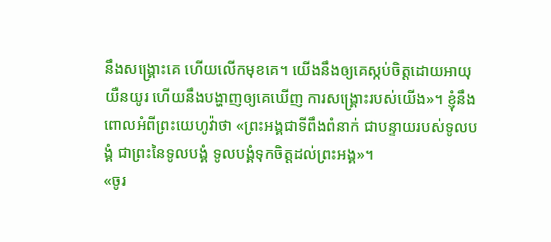នឹងសង្គ្រោះគេ ហើយលើកមុខគេ។ យើងនឹងឲ្យគេស្កប់ចិត្តដោយអាយុយឺនយូរ ហើយនឹងបង្ហាញឲ្យគេឃើញ ការសង្គ្រោះរបស់យើង»។ ខ្ញុំនឹងពោលអំពីព្រះយេហូវ៉ាថា «ព្រះអង្គជាទីពឹងពំនាក់ ជាបន្ទាយរបស់ទូលបង្គំ ជាព្រះនៃទូលបង្គំ ទូលបង្គំទុកចិត្តដល់ព្រះអង្គ»។
«ចូរ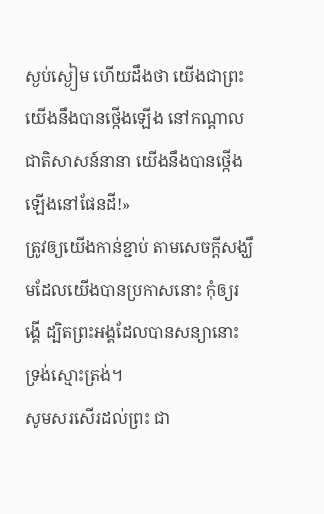ស្ងប់ស្ងៀម ហើយដឹងថា យើងជាព្រះ យើងនឹងបានថ្កើងឡើង នៅកណ្ដាលជាតិសាសន៍នានា យើងនឹងបានថ្កើងឡើងនៅផែនដី!»
ត្រូវឲ្យយើងកាន់ខ្ជាប់ តាមសេចក្តីសង្ឃឹមដែលយើងបានប្រកាសនោះ កុំឲ្យរង្គើ ដ្បិតព្រះអង្គដែលបានសន្យានោះ ទ្រង់ស្មោះត្រង់។
សូមសរសើរដល់ព្រះ ជា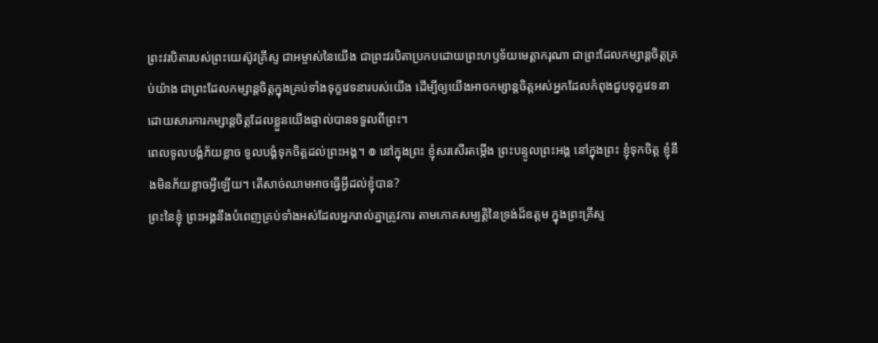ព្រះវរបិតារបស់ព្រះយេស៊ូវគ្រីស្ទ ជាអម្ចាស់នៃយើង ជាព្រះវរបិតាប្រកបដោយព្រះហឫទ័យមេត្ដាករុណា ជាព្រះដែលកម្សាន្តចិត្តគ្រប់យ៉ាង ជាព្រះដែលកម្សាន្តចិត្តក្នុងគ្រប់ទាំងទុក្ខវេទនារបស់យើង ដើម្បីឲ្យយើងអាចកម្សាន្តចិត្តអស់អ្នកដែលកំពុងជួបទុក្ខវេទនា ដោយសារការកម្សាន្តចិត្តដែលខ្លួនយើងផ្ទាល់បានទទួលពីព្រះ។
ពេលទូលបង្គំភ័យខ្លាច ទូលបង្គំទុកចិត្តដល់ព្រះអង្គ។ ៙ នៅក្នុងព្រះ ខ្ញុំសរសើរតម្កើង ព្រះបន្ទូលព្រះអង្គ នៅក្នុងព្រះ ខ្ញុំទុកចិត្ត ខ្ញុំនឹងមិនភ័យខ្លាចអ្វីឡើយ។ តើសាច់ឈាមអាចធ្វើអ្វីដល់ខ្ញុំបាន?
ព្រះនៃខ្ញុំ ព្រះអង្គនឹងបំពេញគ្រប់ទាំងអស់ដែលអ្នករាល់គ្នាត្រូវការ តាមភោគសម្បត្តិនៃទ្រង់ដ៏ឧត្តម ក្នុងព្រះគ្រីស្ទ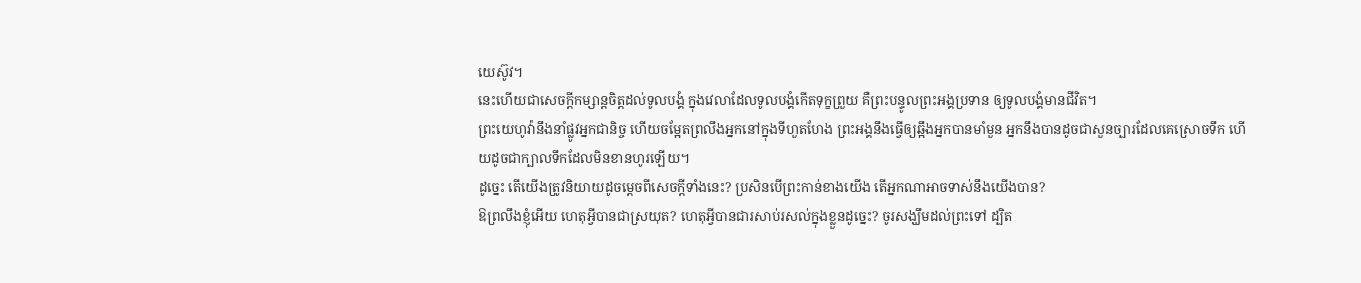យេស៊ូវ។
នេះហើយជាសេចក្ដីកម្សាន្តចិត្តដល់ទូលបង្គំ ក្នុងវេលាដែលទូលបង្គំកើតទុក្ខព្រួយ គឺព្រះបន្ទូលព្រះអង្គប្រទាន ឲ្យទូលបង្គំមានជីវិត។
ព្រះយេហូវ៉ានឹងនាំផ្លូវអ្នកជានិច្ច ហើយចម្អែតព្រលឹងអ្នកនៅក្នុងទីហួតហែង ព្រះអង្គនឹងធ្វើឲ្យឆ្អឹងអ្នកបានមាំមួន អ្នកនឹងបានដូចជាសួនច្បារដែលគេស្រោចទឹក ហើយដូចជាក្បាលទឹកដែលមិនខានហូរឡើយ។
ដូច្នេះ តើយើងត្រូវនិយាយដូចម្តេចពីសេចក្តីទាំងនេះ? ប្រសិនបើព្រះកាន់ខាងយើង តើអ្នកណាអាចទាស់នឹងយើងបាន?
ឱព្រលឹងខ្ញុំអើយ ហេតុអ្វីបានជាស្រយុត? ហេតុអ្វីបានជារសាប់រសល់ក្នុងខ្លួនដូច្នេះ? ចូរសង្ឃឹមដល់ព្រះទៅ ដ្បិត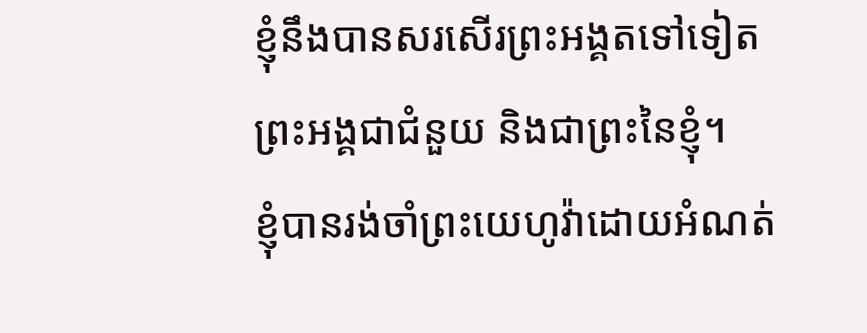ខ្ញុំនឹងបានសរសើរព្រះអង្គតទៅទៀត ព្រះអង្គជាជំនួយ និងជាព្រះនៃខ្ញុំ។
ខ្ញុំបានរង់ចាំព្រះយេហូវ៉ាដោយអំណត់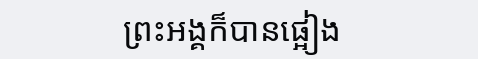ព្រះអង្គក៏បានផ្អៀង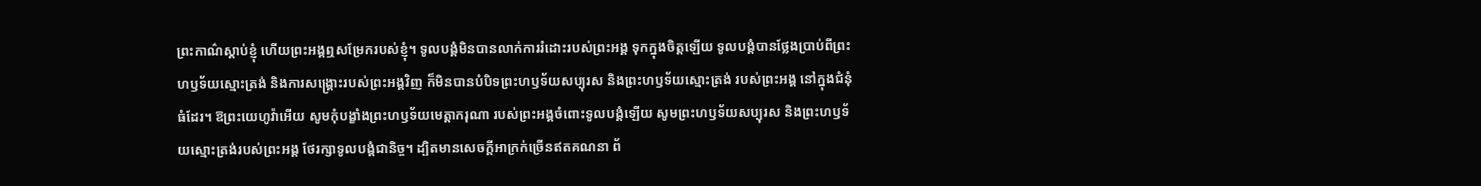ព្រះកាណ៌ស្តាប់ខ្ញុំ ហើយព្រះអង្គឮសម្រែករបស់ខ្ញុំ។ ទូលបង្គំមិនបានលាក់ការរំដោះរបស់ព្រះអង្គ ទុកក្នុងចិត្តឡើយ ទូលបង្គំបានថ្លែងប្រាប់ពីព្រះហឫទ័យស្មោះត្រង់ និងការសង្គ្រោះរបស់ព្រះអង្គវិញ ក៏មិនបានបំបិទព្រះហឫទ័យសប្បុរស និងព្រះហឫទ័យស្មោះត្រង់ របស់ព្រះអង្គ នៅក្នុងជំនុំធំដែរ។ ឱព្រះយេហូវ៉ាអើយ សូមកុំបង្ខាំងព្រះហឫទ័យមេត្តាករុណា របស់ព្រះអង្គចំពោះទូលបង្គំឡើយ សូមព្រះហឫទ័យសប្បុរស និងព្រះហឫទ័យស្មោះត្រង់របស់ព្រះអង្គ ថែរក្សាទូលបង្គំជានិច្ច។ ដ្បិតមានសេចក្ដីអាក្រក់ច្រើនឥតគណនា ព័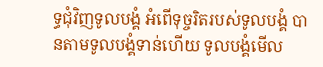ទ្ធជុំវិញទូលបង្គំ អំពើទុច្ចរិតរបស់ទូលបង្គំ បានតាមទូលបង្គំទាន់ហើយ ទូលបង្គំមើល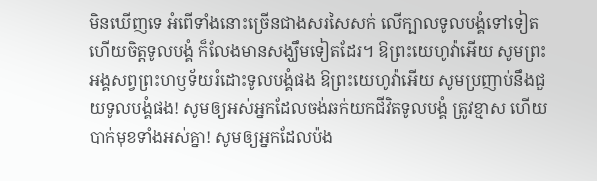មិនឃើញទេ អំពើទាំងនោះច្រើនជាងសរសៃសក់ លើក្បាលទូលបង្គំទៅទៀត ហើយចិត្តទូលបង្គំ ក៏លែងមានសង្ឃឹមទៀតដែរ។ ឱព្រះយេហូវ៉ាអើយ សូមព្រះអង្គសព្វព្រះហឫទ័យរំដោះទូលបង្គំផង ឱព្រះយេហូវ៉ាអើយ សូមប្រញាប់នឹងជួយទូលបង្គំផង! សូមឲ្យអស់អ្នកដែលចង់ឆក់យកជីវិតទូលបង្គំ ត្រូវខ្មាស ហើយបាក់មុខទាំងអស់គ្នា! សូមឲ្យអ្នកដែលប៉ង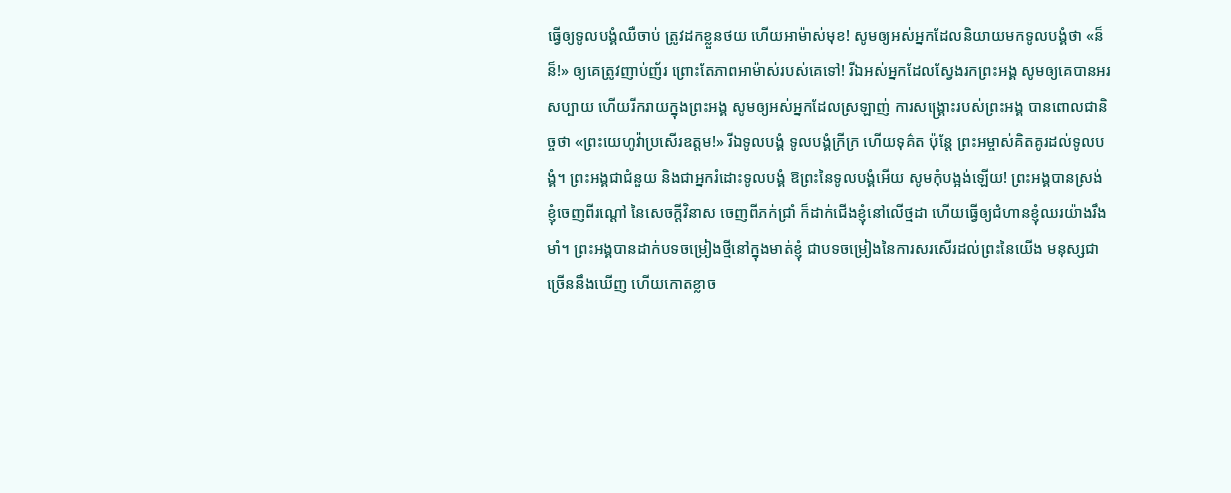ធ្វើឲ្យទូលបង្គំឈឺចាប់ ត្រូវដកខ្លួនថយ ហើយអាម៉ាស់មុខ! សូមឲ្យអស់អ្នកដែលនិយាយមកទូលបង្គំថា «ន៏ ន៏!» ឲ្យគេត្រូវញាប់ញ័រ ព្រោះតែភាពអាម៉ាស់របស់គេទៅ! រីឯអស់អ្នកដែលស្វែងរកព្រះអង្គ សូមឲ្យគេបានអរសប្បាយ ហើយរីករាយក្នុងព្រះអង្គ សូមឲ្យអស់អ្នកដែលស្រឡាញ់ ការសង្គ្រោះរបស់ព្រះអង្គ បានពោលជានិច្ចថា «ព្រះយេហូវ៉ាប្រសើរឧត្តម!» រីឯទូលបង្គំ ទូលបង្គំក្រីក្រ ហើយទុគ៌ត ប៉ុន្តែ ព្រះអម្ចាស់គិតគូរដល់ទូលបង្គំ។ ព្រះអង្គជាជំនួយ និងជាអ្នករំដោះទូលបង្គំ ឱព្រះនៃទូលបង្គំអើយ សូមកុំបង្អង់ឡើយ! ព្រះអង្គបានស្រង់ខ្ញុំចេញពីរណ្ដៅ នៃសេចក្ដីវិនាស ចេញពីភក់ជ្រាំ ក៏ដាក់ជើងខ្ញុំនៅលើថ្មដា ហើយធ្វើឲ្យជំហានខ្ញុំឈរយ៉ាងរឹងមាំ។ ព្រះអង្គបានដាក់បទចម្រៀងថ្មីនៅក្នុងមាត់ខ្ញុំ ជាបទចម្រៀងនៃការសរសើរដល់ព្រះនៃយើង មនុស្សជាច្រើននឹងឃើញ ហើយកោតខ្លាច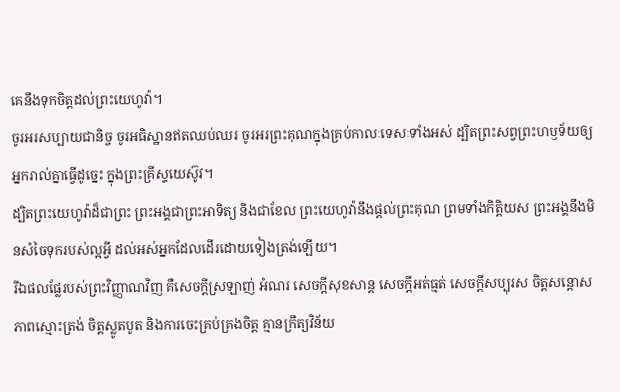គេនឹងទុកចិត្តដល់ព្រះយេហូវ៉ា។
ចូរអរសប្បាយជានិច្ច ចូរអធិស្ឋានឥតឈប់ឈរ ចូរអរព្រះគុណក្នុងគ្រប់កាលៈទេសៈទាំងអស់ ដ្បិតព្រះសព្វព្រះហឫទ័យឲ្យអ្នករាល់គ្នាធ្វើដូច្នេះ ក្នុងព្រះគ្រីស្ទយេស៊ូវ។
ដ្បិតព្រះយេហូវ៉ាដ៏ជាព្រះ ព្រះអង្គជាព្រះអាទិត្យ និងជាខែល ព្រះយេហូវ៉ានឹងផ្តល់ព្រះគុណ ព្រមទាំងកិត្តិយស ព្រះអង្គនឹងមិនសំចៃទុករបស់ល្អអ្វី ដល់អស់អ្នកដែលដើរដោយទៀងត្រង់ឡើយ។
រីឯផលផ្លែរបស់ព្រះវិញ្ញាណវិញ គឺសេចក្ដីស្រឡាញ់ អំណរ សេចក្ដីសុខសាន្ត សេចក្ដីអត់ធ្មត់ សេចក្ដីសប្បុរស ចិត្តសន្ដោស ភាពស្មោះត្រង់ ចិត្តស្លូតបូត និងការចេះគ្រប់គ្រងចិត្ត គ្មានក្រឹត្យវិន័យ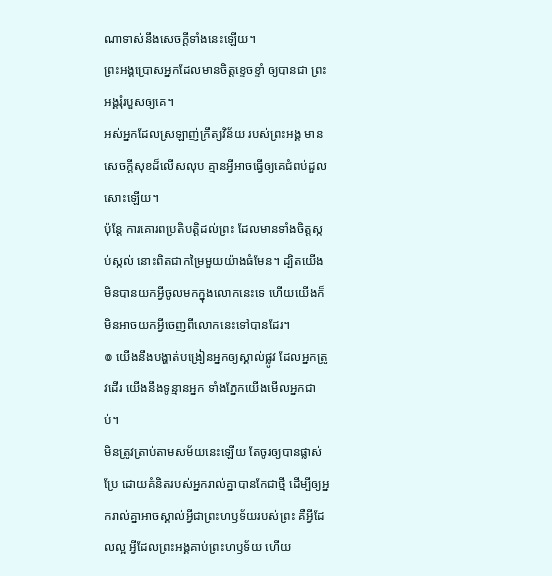ណាទាស់នឹងសេចក្ដីទាំងនេះឡើយ។
ព្រះអង្គប្រោសអ្នកដែលមានចិត្តខ្ទេចខ្ទាំ ឲ្យបានជា ព្រះអង្គរុំរបួសឲ្យគេ។
អស់អ្នកដែលស្រឡាញ់ក្រឹត្យវិន័យ របស់ព្រះអង្គ មានសេចក្ដីសុខដ៏លើសលុប គ្មានអ្វីអាចធ្វើឲ្យគេជំពប់ដួលសោះឡើយ។
ប៉ុន្ដែ ការគោរពប្រតិបត្តិដល់ព្រះ ដែលមានទាំងចិត្តស្កប់ស្កល់ នោះពិតជាកម្រៃមួយយ៉ាងធំមែន។ ដ្បិតយើងមិនបានយកអ្វីចូលមកក្នុងលោកនេះទេ ហើយយើងក៏មិនអាចយកអ្វីចេញពីលោកនេះទៅបានដែរ។
៙ យើងនឹងបង្ហាត់បង្រៀនអ្នកឲ្យស្គាល់ផ្លូវ ដែលអ្នកត្រូវដើរ យើងនឹងទូន្មានអ្នក ទាំងភ្នែកយើងមើលអ្នកជាប់។
មិនត្រូវត្រាប់តាមសម័យនេះឡើយ តែចូរឲ្យបានផ្លាស់ប្រែ ដោយគំនិតរបស់អ្នករាល់គ្នាបានកែជាថ្មី ដើម្បីឲ្យអ្នករាល់គ្នាអាចស្គាល់អ្វីជាព្រះហឫទ័យរបស់ព្រះ គឺអ្វីដែលល្អ អ្វីដែលព្រះអង្គគាប់ព្រះហឫទ័យ ហើយ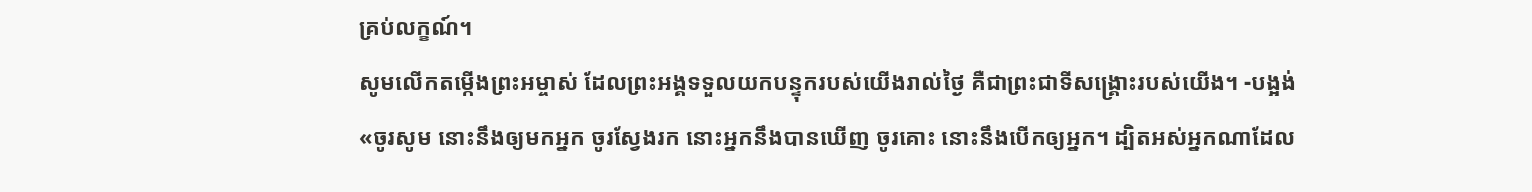គ្រប់លក្ខណ៍។
សូមលើកតម្កើងព្រះអម្ចាស់ ដែលព្រះអង្គទទួលយកបន្ទុករបស់យើងរាល់ថ្ងៃ គឺជាព្រះជាទីសង្គ្រោះរបស់យើង។ -បង្អង់
«ចូរសូម នោះនឹងឲ្យមកអ្នក ចូរស្វែងរក នោះអ្នកនឹងបានឃើញ ចូរគោះ នោះនឹងបើកឲ្យអ្នក។ ដ្បិតអស់អ្នកណាដែល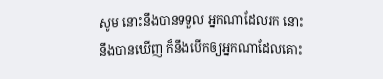សូម នោះនឹងបានទទួល អ្នកណាដែលរក នោះនឹងបានឃើញ ក៏នឹងបើកឲ្យអ្នកណាដែលគោះ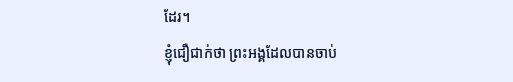ដែរ។
ខ្ញុំជឿជាក់ថា ព្រះអង្គដែលបានចាប់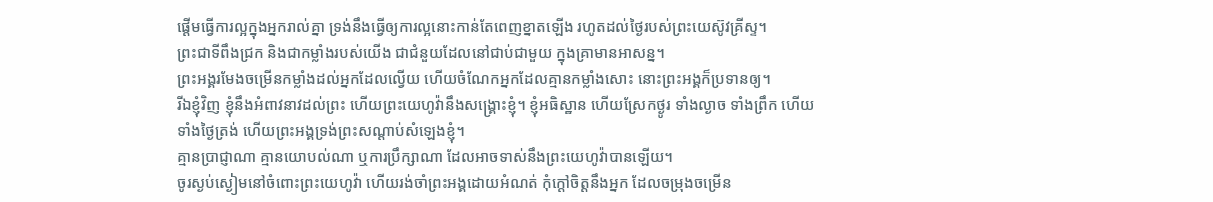ផ្តើមធ្វើការល្អក្នុងអ្នករាល់គ្នា ទ្រង់នឹងធ្វើឲ្យការល្អនោះកាន់តែពេញខ្នាតឡើង រហូតដល់ថ្ងៃរបស់ព្រះយេស៊ូវគ្រីស្ទ។
ព្រះជាទីពឹងជ្រក និងជាកម្លាំងរបស់យើង ជាជំនួយដែលនៅជាប់ជាមួយ ក្នុងគ្រាមានអាសន្ន។
ព្រះអង្គរមែងចម្រើនកម្លាំងដល់អ្នកដែលល្វើយ ហើយចំណែកអ្នកដែលគ្មានកម្លាំងសោះ នោះព្រះអង្គក៏ប្រទានឲ្យ។
រីឯខ្ញុំវិញ ខ្ញុំនឹងអំពាវនាវដល់ព្រះ ហើយព្រះយេហូវ៉ានឹងសង្គ្រោះខ្ញុំ។ ខ្ញុំអធិស្ឋាន ហើយស្រែកថ្ងូរ ទាំងល្ងាច ទាំងព្រឹក ហើយទាំងថ្ងៃត្រង់ ហើយព្រះអង្គទ្រង់ព្រះសណ្ដាប់សំឡេងខ្ញុំ។
គ្មានប្រាជ្ញាណា គ្មានយោបល់ណា ឬការប្រឹក្សាណា ដែលអាចទាស់នឹងព្រះយេហូវ៉ាបានឡើយ។
ចូរស្ងប់ស្ងៀមនៅចំពោះព្រះយេហូវ៉ា ហើយរង់ចាំព្រះអង្គដោយអំណត់ កុំក្តៅចិត្តនឹងអ្នក ដែលចម្រុងចម្រើន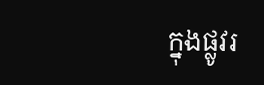ក្នុងផ្លូវរ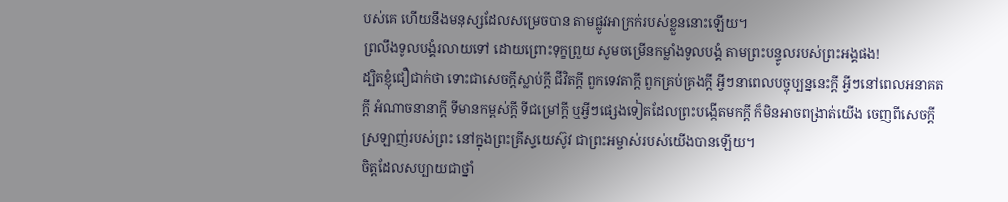បស់គេ ហើយនឹងមនុស្សដែលសម្រេចបាន តាមផ្លូវអាក្រក់របស់ខ្លួននោះឡើយ។
ព្រលឹងទូលបង្គំរលាយទៅ ដោយព្រោះទុក្ខព្រួយ សូមចម្រើនកម្លាំងទូលបង្គំ តាមព្រះបន្ទូលរបស់ព្រះអង្គផង!
ដ្បិតខ្ញុំជឿជាក់ថា ទោះជាសេចក្ដីស្លាប់ក្ដី ជីវិតក្ដី ពួកទេវតាក្ដី ពួកគ្រប់គ្រងក្ដី អ្វីៗនាពេលបច្ចុប្បន្ននេះក្ដី អ្វីៗនៅពេលអនាគតក្ដី អំណាចនានាក្ដី ទីមានកម្ពស់ក្ដី ទីជម្រៅក្ដី ឬអ្វីៗផ្សេងទៀតដែលព្រះបង្កើតមកក្តី ក៏មិនអាចពង្រាត់យើង ចេញពីសេចក្តីស្រឡាញ់របស់ព្រះ នៅក្នុងព្រះគ្រីស្ទយេស៊ូវ ជាព្រះអម្ចាស់របស់យើងបានឡើយ។
ចិត្តដែលសប្បាយជាថ្នាំ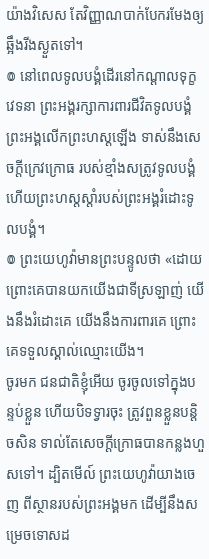យ៉ាងវិសេស តែវិញ្ញាណបាក់បែករមែងឲ្យឆ្អឹងរីងស្ងួតទៅ។
៙ នៅពេលទូលបង្គំដើរនៅកណ្ដាលទុក្ខវេទនា ព្រះអង្គរក្សាការពារជីវិតទូលបង្គំ ព្រះអង្គលើកព្រះហស្តឡើង ទាស់នឹងសេចក្ដីក្រេវក្រោធ របស់ខ្មាំងសត្រូវទូលបង្គំ ហើយព្រះហស្តស្តាំរបស់ព្រះអង្គរំដោះទូលបង្គំ។
៙ ព្រះយេហូវ៉ាមានព្រះបន្ទូលថា «ដោយព្រោះគេបានយកយើងជាទីស្រឡាញ់ យើងនឹងរំដោះគេ យើងនឹងការពារគេ ព្រោះគេទទួលស្គាល់ឈ្មោះយើង។
ចូរមក ជនជាតិខ្ញុំអើយ ចូរចូលទៅក្នុងបន្ទប់ខ្លួន ហើយបិទទ្វារចុះ ត្រូវពួនខ្លួនបន្តិចសិន ទាល់តែសេចក្ដីក្រោធបានកន្លងហួសទៅ។ ដ្បិតមើល៍ ព្រះយេហូវ៉ាយាងចេញ ពីស្ថានរបស់ព្រះអង្គមក ដើម្បីនឹងសម្រេចទោសដ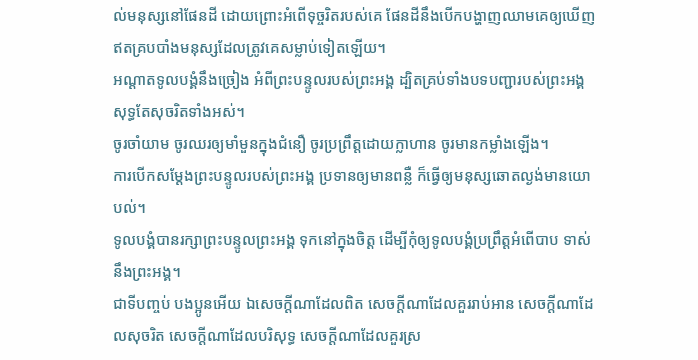ល់មនុស្សនៅផែនដី ដោយព្រោះអំពើទុច្ចរិតរបស់គេ ផែនដីនឹងបើកបង្ហាញឈាមគេឲ្យឃើញ ឥតគ្របបាំងមនុស្សដែលត្រូវគេសម្លាប់ទៀតឡើយ។
អណ្ដាតទូលបង្គំនឹងច្រៀង អំពីព្រះបន្ទូលរបស់ព្រះអង្គ ដ្បិតគ្រប់ទាំងបទបញ្ជារបស់ព្រះអង្គ សុទ្ធតែសុចរិតទាំងអស់។
ចូរចាំយាម ចូរឈរឲ្យមាំមួនក្នុងជំនឿ ចូរប្រព្រឹត្តដោយក្លាហាន ចូរមានកម្លាំងឡើង។
ការបើកសម្ដែងព្រះបន្ទូលរបស់ព្រះអង្គ ប្រទានឲ្យមានពន្លឺ ក៏ធ្វើឲ្យមនុស្សឆោតល្ងង់មានយោបល់។
ទូលបង្គំបានរក្សាព្រះបន្ទូលព្រះអង្គ ទុកនៅក្នុងចិត្ត ដើម្បីកុំឲ្យទូលបង្គំប្រព្រឹត្តអំពើបាប ទាស់នឹងព្រះអង្គ។
ជាទីបញ្ចប់ បងប្អូនអើយ ឯសេចក្ដីណាដែលពិត សេចក្ដីណាដែលគួររាប់អាន សេចក្ដីណាដែលសុចរិត សេចក្ដីណាដែលបរិសុទ្ធ សេចក្ដីណាដែលគួរស្រ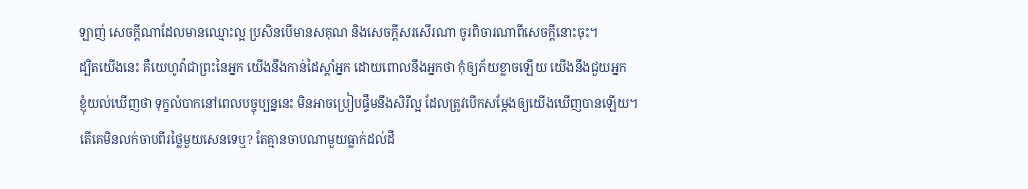ឡាញ់ សេចក្ដីណាដែលមានឈ្មោះល្អ ប្រសិនបើមានសគុណ និងសេចក្ដីសរសើរណា ចូរពិចារណាពីសេចក្ដីនោះចុះ។
ដ្បិតយើងនេះ គឺយេហូវ៉ាជាព្រះនៃអ្នក យើងនឹងកាន់ដៃស្តាំអ្នក ដោយពោលនឹងអ្នកថា កុំឲ្យភ័យខ្លាចឡើយ យើងនឹងជួយអ្នក
ខ្ញុំយល់ឃើញថា ទុក្ខលំបាកនៅពេលបច្ចុប្បន្ននេះ មិនអាចប្រៀបផ្ទឹមនឹងសិរីល្អ ដែលត្រូវបើកសម្ដែងឲ្យយើងឃើញបានឡើយ។
តើគេមិនលក់ចាបពីរថ្លៃមួយសេនទេឬ? តែគ្មានចាបណាមួយធ្លាក់ដល់ដី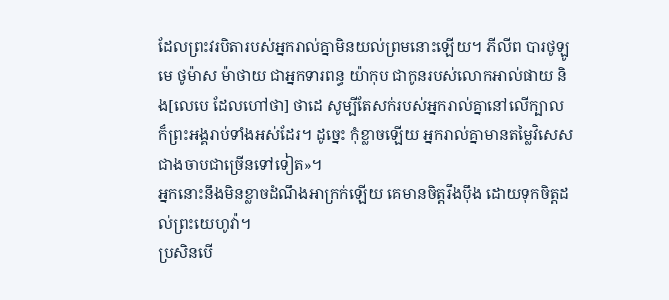ដែលព្រះវរបិតារបស់អ្នករាល់គ្នាមិនយល់ព្រមនោះឡើយ។ ភីលីព បារថូឡូមេ ថូម៉ាស ម៉ាថាយ ជាអ្នកទារពន្ធ យ៉ាកុប ជាកូនរបស់លោកអាល់ផាយ និង[លេបេ ដែលហៅថា] ថាដេ សូម្បីតែសក់របស់អ្នករាល់គ្នានៅលើក្បាល ក៏ព្រះអង្គរាប់ទាំងអស់ដែរ។ ដូច្នេះ កុំខ្លាចឡើយ អ្នករាល់គ្នាមានតម្លៃវិសេសជាងចាបជាច្រើនទៅទៀត»។
អ្នកនោះនឹងមិនខ្លាចដំណឹងអាក្រក់ឡើយ គេមានចិត្តរឹងប៉ឹង ដោយទុកចិត្តដល់ព្រះយេហូវ៉ា។
ប្រសិនបើ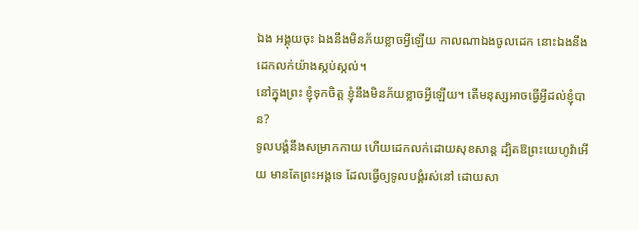ឯង អង្គុយចុះ ឯងនឹងមិនភ័យខ្លាចអ្វីឡើយ កាលណាឯងចូលដេក នោះឯងនឹងដេកលក់យ៉ាងស្កប់ស្កល់។
នៅក្នុងព្រះ ខ្ញុំទុកចិត្ត ខ្ញុំនឹងមិនភ័យខ្លាចអ្វីឡើយ។ តើមនុស្សអាចធ្វើអ្វីដល់ខ្ញុំបាន?
ទូលបង្គំនឹងសម្រាកកាយ ហើយដេកលក់ដោយសុខសាន្ត ដ្បិតឱព្រះយេហូវ៉ាអើយ មានតែព្រះអង្គទេ ដែលធ្វើឲ្យទូលបង្គំរស់នៅ ដោយសា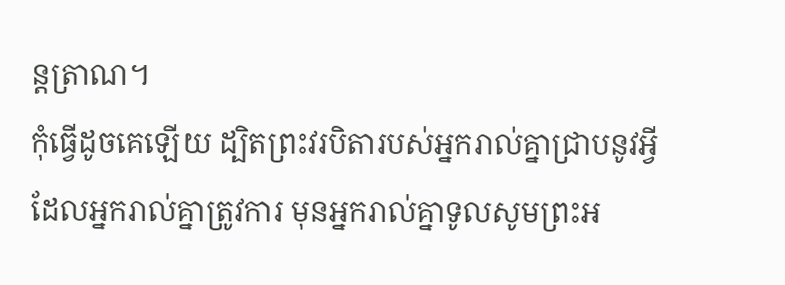ន្តត្រាណ។
កុំធ្វើដូចគេឡើយ ដ្បិតព្រះវរបិតារបស់អ្នករាល់គ្នាជ្រាបនូវអ្វីដែលអ្នករាល់គ្នាត្រូវការ មុនអ្នករាល់គ្នាទូលសូមព្រះអ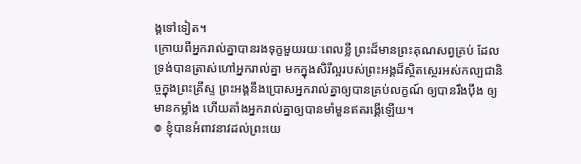ង្គទៅទៀត។
ក្រោយពីអ្នករាល់គ្នាបានរងទុក្ខមួយរយៈពេលខ្លី ព្រះដ៏មានព្រះគុណសព្វគ្រប់ ដែលទ្រង់បានត្រាស់ហៅអ្នករាល់គ្នា មកក្នុងសិរីល្អរបស់ព្រះអង្គដ៏ស្ថិតស្ថេរអស់កល្បជានិច្ចក្នុងព្រះគ្រីស្ទ ព្រះអង្គនឹងប្រោសអ្នករាល់គ្នាឲ្យបានគ្រប់លក្ខណ៍ ឲ្យបានរឹងប៉ឹង ឲ្យមានកម្លាំង ហើយតាំងអ្នករាល់គ្នាឲ្យបានមាំមួនឥតរង្គើឡើយ។
៙ ខ្ញុំបានអំពាវនាវដល់ព្រះយេ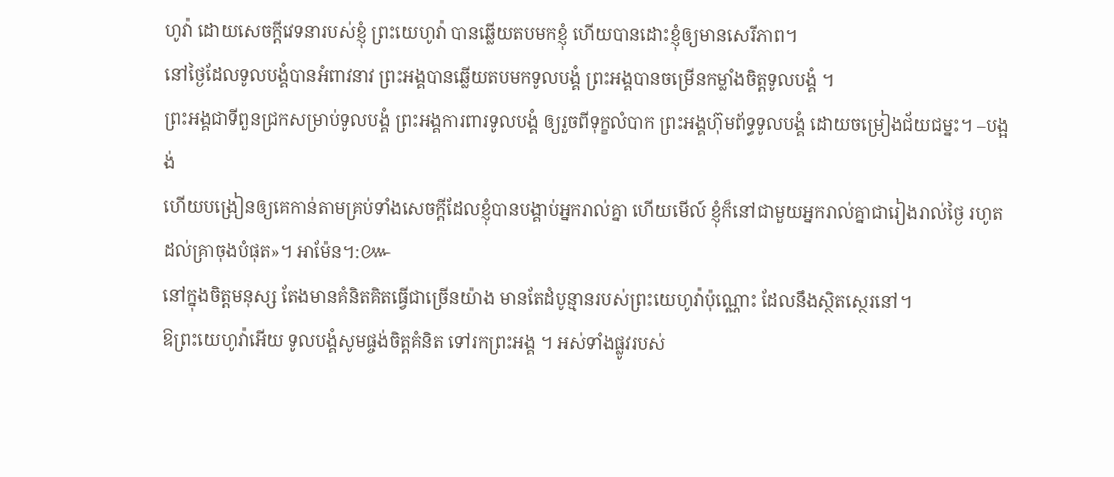ហូវ៉ា ដោយសេចក្ដីវេទនារបស់ខ្ញុំ ព្រះយេហូវ៉ា បានឆ្លើយតបមកខ្ញុំ ហើយបានដោះខ្ញុំឲ្យមានសេរីភាព។
នៅថ្ងៃដែលទូលបង្គំបានអំពាវនាវ ព្រះអង្គបានឆ្លើយតបមកទូលបង្គំ ព្រះអង្គបានចម្រើនកម្លាំងចិត្តទូលបង្គំ ។
ព្រះអង្គជាទីពួនជ្រកសម្រាប់ទូលបង្គំ ព្រះអង្គការពារទូលបង្គំ ឲ្យរួចពីទុក្ខលំបាក ព្រះអង្គហ៊ុមព័ទ្ធទូលបង្គំ ដោយចម្រៀងជ័យជម្នះ។ –បង្អង់
ហើយបង្រៀនឲ្យគេកាន់តាមគ្រប់ទាំងសេចក្តីដែលខ្ញុំបានបង្គាប់អ្នករាល់គ្នា ហើយមើល៍ ខ្ញុំក៏នៅជាមួយអ្នករាល់គ្នាជារៀងរាល់ថ្ងៃ រហូតដល់គ្រាចុងបំផុត»។ អាម៉ែន។:៚
នៅក្នុងចិត្តមនុស្ស តែងមានគំនិតគិតធ្វើជាច្រើនយ៉ាង មានតែដំបូន្មានរបស់ព្រះយេហូវ៉ាប៉ុណ្ណោះ ដែលនឹងស្ថិតស្ថេរនៅ។
ឱព្រះយេហូវ៉ាអើយ ទូលបង្គំសូមផ្ចង់ចិត្តគំនិត ទៅរកព្រះអង្គ ។ អស់ទាំងផ្លូវរបស់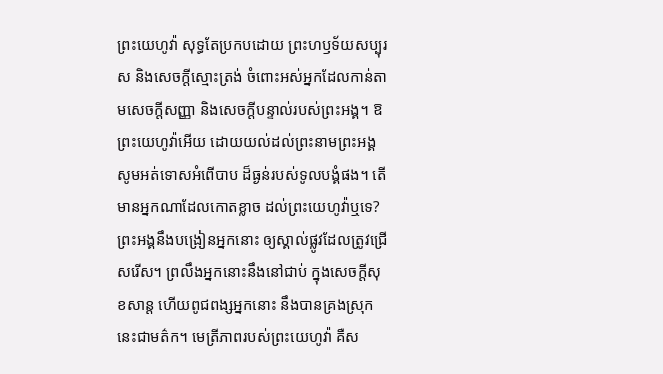ព្រះយេហូវ៉ា សុទ្ធតែប្រកបដោយ ព្រះហឫទ័យសប្បុរស និងសេចក្ដីស្មោះត្រង់ ចំពោះអស់អ្នកដែលកាន់តាមសេចក្ដីសញ្ញា និងសេចក្ដីបន្ទាល់របស់ព្រះអង្គ។ ឱព្រះយេហូវ៉ាអើយ ដោយយល់ដល់ព្រះនាមព្រះអង្គ សូមអត់ទោសអំពើបាប ដ៏ធ្ងន់របស់ទូលបង្គំផង។ តើមានអ្នកណាដែលកោតខ្លាច ដល់ព្រះយេហូវ៉ាឬទេ? ព្រះអង្គនឹងបង្រៀនអ្នកនោះ ឲ្យស្គាល់ផ្លូវដែលត្រូវជ្រើសរើស។ ព្រលឹងអ្នកនោះនឹងនៅជាប់ ក្នុងសេចក្ដីសុខសាន្ត ហើយពូជពង្សអ្នកនោះ នឹងបានគ្រងស្រុកនេះជាមត៌ក។ មេត្រីភាពរបស់ព្រះយេហូវ៉ា គឺស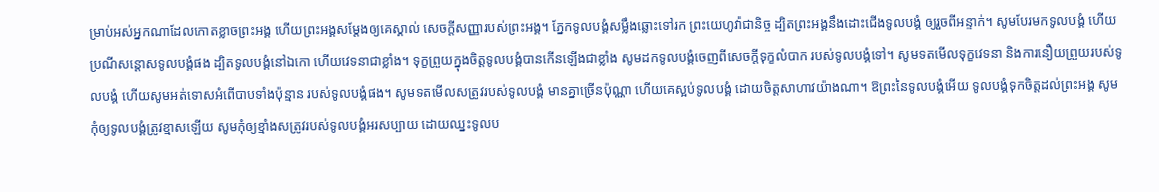ម្រាប់អស់អ្នកណាដែលកោតខ្លាចព្រះអង្គ ហើយព្រះអង្គសម្ដែងឲ្យគេស្គាល់ សេចក្ដីសញ្ញារបស់ព្រះអង្គ។ ភ្នែកទូលបង្គំសម្លឹងឆ្លោះទៅរក ព្រះយេហូវ៉ាជានិច្ច ដ្បិតព្រះអង្គនឹងដោះជើងទូលបង្គំ ឲ្យរួចពីអន្ទាក់។ សូមបែរមកទូលបង្គំ ហើយប្រណីសន្ដោសទូលបង្គំផង ដ្បិតទូលបង្គំនៅឯកោ ហើយវេទនាជាខ្លាំង។ ទុក្ខព្រួយក្នុងចិត្តទូលបង្គំបានកើនឡើងជាខ្លាំង សូមដកទូលបង្គំចេញពីសេចក្ដីទុក្ខលំបាក របស់ទូលបង្គំទៅ។ សូមទតមើលទុក្ខវេទនា និងការនឿយព្រួយរបស់ទូលបង្គំ ហើយសូមអត់ទោសអំពើបាបទាំងប៉ុន្មាន របស់ទូលបង្គំផង។ សូមទតមើលសត្រូវរបស់ទូលបង្គំ មានគ្នាច្រើនប៉ុណ្ណា ហើយគេស្អប់ទូលបង្គំ ដោយចិត្តសាហាវយ៉ាងណា។ ឱព្រះនៃទូលបង្គំអើយ ទូលបង្គំទុកចិត្តដល់ព្រះអង្គ សូមកុំឲ្យទូលបង្គំត្រូវខ្មាសឡើយ សូមកុំឲ្យខ្មាំងសត្រូវរបស់ទូលបង្គំអរសប្បាយ ដោយឈ្នះទូលប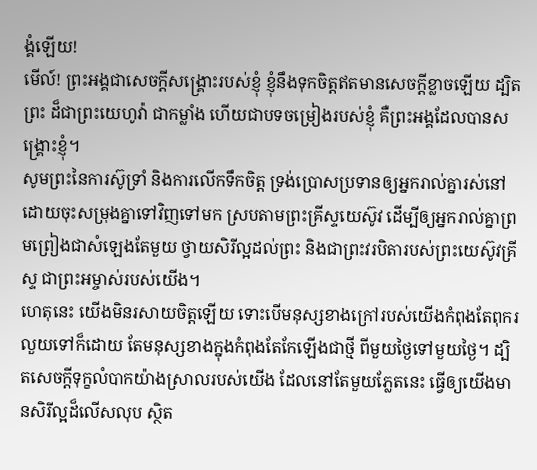ង្គំឡើយ!
មើល៍! ព្រះអង្គជាសេចក្ដីសង្គ្រោះរបស់ខ្ញុំ ខ្ញុំនឹងទុកចិត្តឥតមានសេចក្ដីខ្លាចឡើយ ដ្បិតព្រះ ដ៏ជាព្រះយេហូវ៉ា ជាកម្លាំង ហើយជាបទចម្រៀងរបស់ខ្ញុំ គឺព្រះអង្គដែលបានសង្គ្រោះខ្ញុំ។
សូមព្រះនៃការស៊ូទ្រាំ និងការលើកទឹកចិត្ត ទ្រង់ប្រោសប្រទានឲ្យអ្នករាល់គ្នារស់នៅដោយចុះសម្រុងគ្នាទៅវិញទៅមក ស្របតាមព្រះគ្រីស្ទយេស៊ូវ ដើម្បីឲ្យអ្នករាល់គ្នាព្រមព្រៀងជាសំឡេងតែមួយ ថ្វាយសិរីល្អដល់ព្រះ និងជាព្រះវរបិតារបស់ព្រះយេស៊ូវគ្រីស្ទ ជាព្រះអម្ចាស់របស់យើង។
ហេតុនេះ យើងមិនរសាយចិត្តឡើយ ទោះបើមនុស្សខាងក្រៅរបស់យើងកំពុងតែពុករលួយទៅក៏ដោយ តែមនុស្សខាងក្នុងកំពុងតែកែឡើងជាថ្មី ពីមួយថ្ងៃទៅមួយថ្ងៃ។ ដ្បិតសេចក្តីទុក្ខលំបាកយ៉ាងស្រាលរបស់យើង ដែលនៅតែមួយភ្លែតនេះ ធ្វើឲ្យយើងមានសិរីល្អដ៏លើសលុប ស្ថិត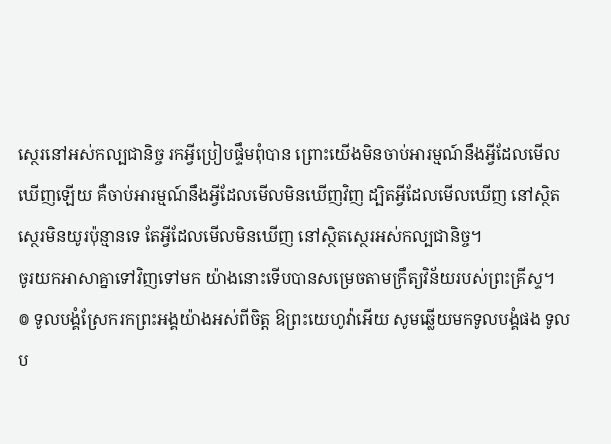ស្ថេរនៅអស់កល្បជានិច្ច រកអ្វីប្រៀបផ្ទឹមពុំបាន ព្រោះយើងមិនចាប់អារម្មណ៍នឹងអ្វីដែលមើលឃើញឡើយ គឺចាប់អារម្មណ៍នឹងអ្វីដែលមើលមិនឃើញវិញ ដ្បិតអ្វីដែលមើលឃើញ នៅស្ថិតស្ថេរមិនយូរប៉ុន្មានទេ តែអ្វីដែលមើលមិនឃើញ នៅស្ថិតស្ថេរអស់កល្បជានិច្ច។
ចូរយកអាសាគ្នាទៅវិញទៅមក យ៉ាងនោះទើបបានសម្រេចតាមក្រឹត្យវិន័យរបស់ព្រះគ្រីស្ទ។
៙ ទូលបង្គំស្រែករកព្រះអង្គយ៉ាងអស់ពីចិត្ត ឱព្រះយេហូវ៉ាអើយ សូមឆ្លើយមកទូលបង្គំផង ទូលប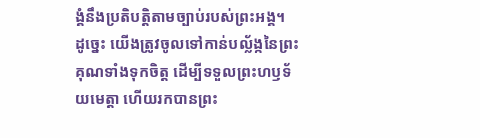ង្គំនឹងប្រតិបត្តិតាមច្បាប់របស់ព្រះអង្គ។
ដូច្នេះ យើងត្រូវចូលទៅកាន់បល្ល័ង្កនៃព្រះគុណទាំងទុកចិត្ត ដើម្បីទទួលព្រះហឫទ័យមេត្តា ហើយរកបានព្រះ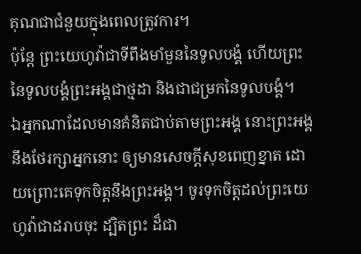គុណជាជំនួយក្នុងពេលត្រូវការ។
ប៉ុន្តែ ព្រះយេហូវ៉ាជាទីពឹងមាំមួននៃទូលបង្គំ ហើយព្រះនៃទូលបង្គំព្រះអង្គជាថ្មដា និងជាជម្រកនៃទូលបង្គំ។
ឯអ្នកណាដែលមានគំនិតជាប់តាមព្រះអង្គ នោះព្រះអង្គនឹងថែរក្សាអ្នកនោះ ឲ្យមានសេចក្ដីសុខពេញខ្នាត ដោយព្រោះគេទុកចិត្តនឹងព្រះអង្គ។ ចូរទុកចិត្តដល់ព្រះយេហូវ៉ាជាដរាបចុះ ដ្បិតព្រះ ដ៏ជា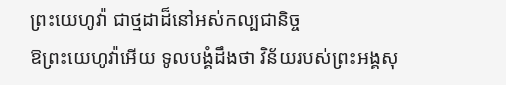ព្រះយេហូវ៉ា ជាថ្មដាដ៏នៅអស់កល្បជានិច្ច
ឱព្រះយេហូវ៉ាអើយ ទូលបង្គំដឹងថា វិន័យរបស់ព្រះអង្គសុ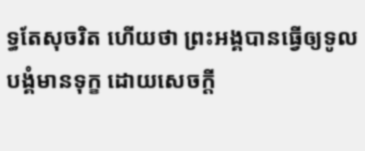ទ្ធតែសុចរិត ហើយថា ព្រះអង្គបានធ្វើឲ្យទូលបង្គំមានទុក្ខ ដោយសេចក្ដី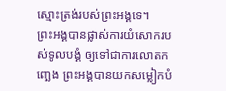ស្មោះត្រង់របស់ព្រះអង្គទេ។
ព្រះអង្គបានផ្លាស់ការយំសោករបស់ទូលបង្គំ ឲ្យទៅជាការលោតកញ្ឆេង ព្រះអង្គបានយកសម្លៀកបំ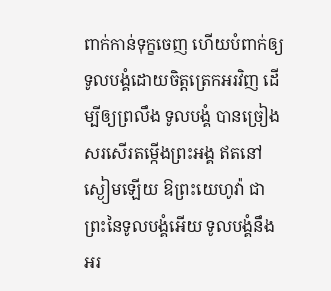ពាក់កាន់ទុក្ខចេញ ហើយបំពាក់ឲ្យទូលបង្គំដោយចិត្តត្រេកអរវិញ ដើម្បីឲ្យព្រលឹង ទូលបង្គំ បានច្រៀងសរសើរតម្កើងព្រះអង្គ ឥតនៅស្ងៀមឡើយ ឱព្រះយេហូវ៉ា ជាព្រះនៃទូលបង្គំអើយ ទូលបង្គំនឹងអរ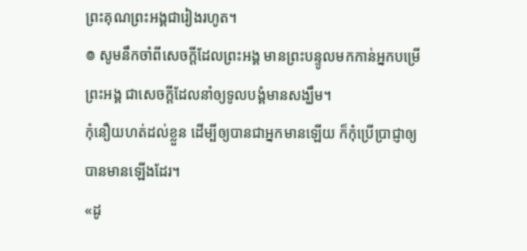ព្រះគុណព្រះអង្គជារៀងរហូត។
៙ សូមនឹកចាំពីសេចក្ដីដែលព្រះអង្គ មានព្រះបន្ទូលមកកាន់អ្នកបម្រើព្រះអង្គ ជាសេចក្ដីដែលនាំឲ្យទូលបង្គំមានសង្ឃឹម។
កុំនឿយហត់ដល់ខ្លួន ដើម្បីឲ្យបានជាអ្នកមានឡើយ ក៏កុំប្រើប្រាជ្ញាឲ្យបានមានឡើងដែរ។
«ដូ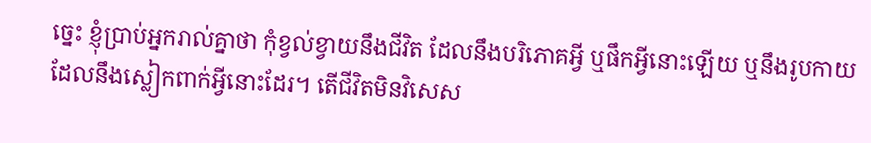ច្នេះ ខ្ញុំប្រាប់អ្នករាល់គ្នាថា កុំខ្វល់ខ្វាយនឹងជីវិត ដែលនឹងបរិភោគអ្វី ឬផឹកអ្វីនោះឡើយ ឬនឹងរូបកាយ ដែលនឹងស្លៀកពាក់អ្វីនោះដែរ។ តើជីវិតមិនវិសេស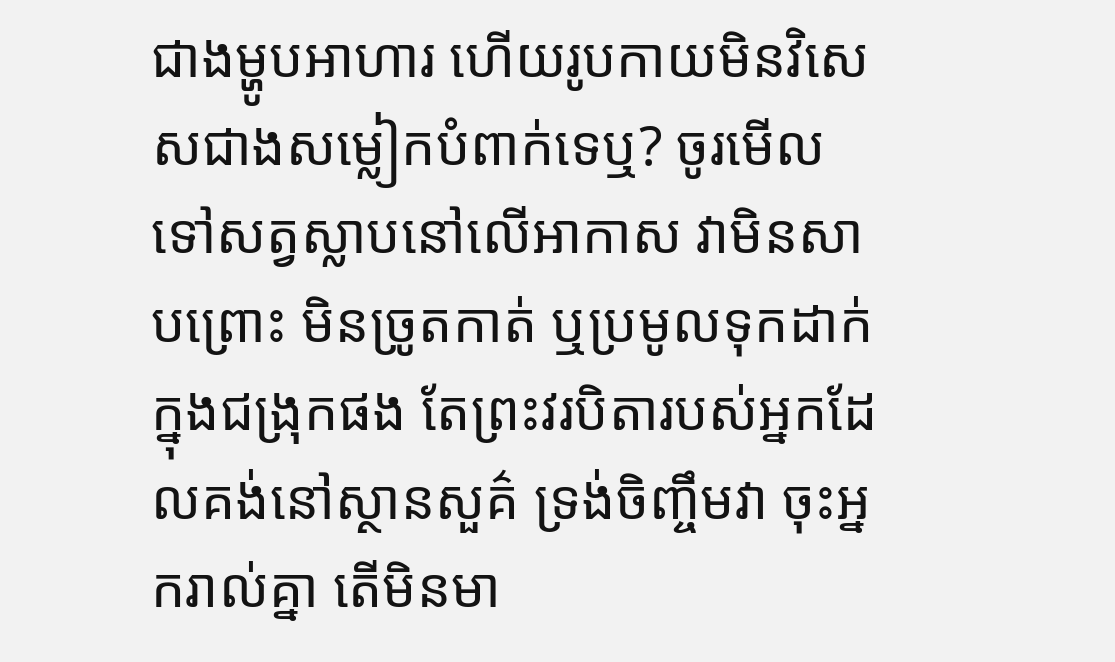ជាងម្ហូបអាហារ ហើយរូបកាយមិនវិសេសជាងសម្លៀកបំពាក់ទេឬ? ចូរមើលទៅសត្វស្លាបនៅលើអាកាស វាមិនសាបព្រោះ មិនច្រូតកាត់ ឬប្រមូលទុកដាក់ក្នុងជង្រុកផង តែព្រះវរបិតារបស់អ្នកដែលគង់នៅស្ថានសួគ៌ ទ្រង់ចិញ្ចឹមវា ចុះអ្នករាល់គ្នា តើមិនមា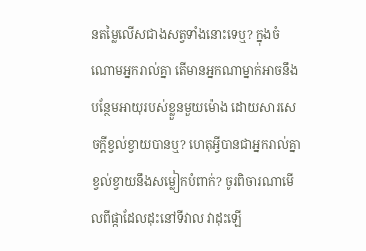នតម្លៃលើសជាងសត្វទាំងនោះទេឬ? ក្នុងចំណោមអ្នករាល់គ្នា តើមានអ្នកណាម្នាក់អាចនឹងបន្ថែមអាយុរបស់ខ្លួនមួយម៉ោង ដោយសារសេចក្តីខ្វល់ខ្វាយបានឬ? ហេតុអ្វីបានជាអ្នករាល់គ្នាខ្វល់ខ្វាយនឹងសម្លៀកបំពាក់? ចូរពិចារណាមើលពីផ្កាដែលដុះនៅទីវាល វាដុះឡើ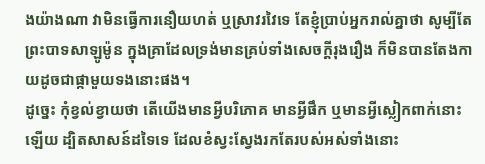ងយ៉ាងណា វាមិនធ្វើការនឿយហត់ ឬស្រាវរវៃទេ តែខ្ញុំប្រាប់អ្នករាល់គ្នាថា សូម្បីតែព្រះបាទសាឡូម៉ូន ក្នុងគ្រាដែលទ្រង់មានគ្រប់ទាំងសេចក្តីរុងរឿង ក៏មិនបានតែងកាយដូចជាផ្កាមួយទងនោះផង។
ដូច្នេះ កុំខ្វល់ខ្វាយថា តើយើងមានអ្វីបរិភោគ មានអ្វីផឹក ឬមានអ្វីស្លៀកពាក់នោះឡើយ ដ្បិតសាសន៍ដទៃទេ ដែលខំស្វះស្វែងរកតែរបស់អស់ទាំងនោះ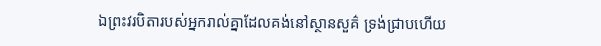ឯព្រះវរបិតារបស់អ្នករាល់គ្នាដែលគង់នៅស្ថានសួគ៌ ទ្រង់ជ្រាបហើយ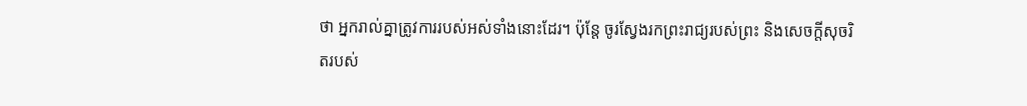ថា អ្នករាល់គ្នាត្រូវការរបស់អស់ទាំងនោះដែរ។ ប៉ុន្តែ ចូរស្វែងរកព្រះរាជ្យរបស់ព្រះ និងសេចក្តីសុចរិតរបស់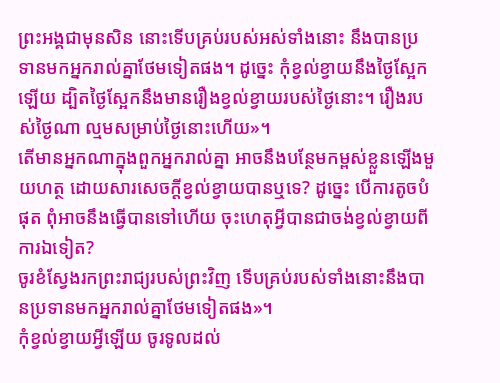ព្រះអង្គជាមុនសិន នោះទើបគ្រប់របស់អស់ទាំងនោះ នឹងបានប្រទានមកអ្នករាល់គ្នាថែមទៀតផង។ ដូច្នេះ កុំខ្វល់ខ្វាយនឹងថ្ងៃស្អែកឡើយ ដ្បិតថ្ងៃស្អែកនឹងមានរឿងខ្វល់ខ្វាយរបស់ថ្ងៃនោះ។ រឿងរបស់ថ្ងៃណា ល្មមសម្រាប់ថ្ងៃនោះហើយ»។
តើមានអ្នកណាក្នុងពួកអ្នករាល់គ្នា អាចនឹងបន្ថែមកម្ពស់ខ្លួនឡើងមួយហត្ថ ដោយសារសេចក្តីខ្វល់ខ្វាយបានឬទេ? ដូច្នេះ បើការតូចបំផុត ពុំអាចនឹងធ្វើបានទៅហើយ ចុះហេតុអ្វីបានជាចង់ខ្វល់ខ្វាយពីការឯទៀត?
ចូរខំស្វែងរកព្រះរាជ្យរបស់ព្រះវិញ ទើបគ្រប់របស់ទាំងនោះនឹងបានប្រទានមកអ្នករាល់គ្នាថែមទៀតផង»។
កុំខ្វល់ខ្វាយអ្វីឡើយ ចូរទូលដល់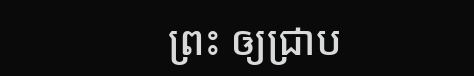ព្រះ ឲ្យជ្រាប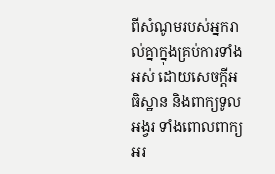ពីសំណូមរបស់អ្នករាល់គ្នាក្នុងគ្រប់ការទាំងអស់ ដោយសេចក្ដីអធិស្ឋាន និងពាក្យទូលអង្វរ ទាំងពោលពាក្យអរ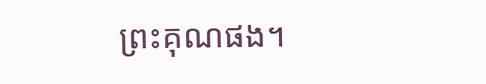ព្រះគុណផង។